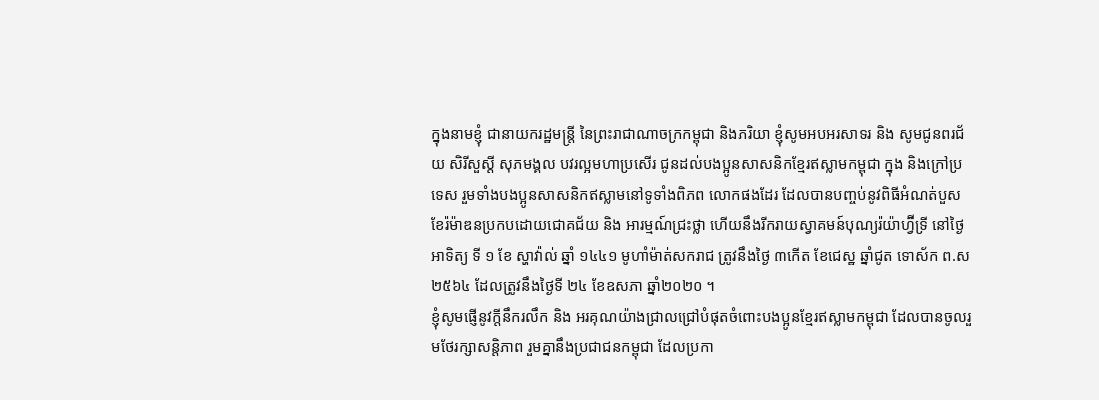ក្នុងនាមខ្ញុំ ជានាយករដ្ឋមន្ត្រី នៃព្រះរាជាណាចក្រកម្ពុជា និងភរិយា ខ្ញុំសូមអបអរសាទរ និង សូមជូនពរជ័យ សិរីសួស្ដី សុភមង្គល បវរល្អមហាប្រសើរ ជូនដល់បងប្អូនសាសនិកខ្មែរឥស្លាមកម្ពុជា ក្នុង និងក្រៅប្រទេស រួមទាំងបងប្អូនសាសនិកឥស្លាមនៅទូទាំងពិភព លោកផងដែរ ដែលបានបញ្ចប់នូវពិធីអំណត់បួសខែរ៉ម៉ាឌនប្រកបដោយជោគជ័យ និង អារម្មណ៍ជ្រះថ្លា ហេីយនឹងរីករាយស្វាគមន៍បុណ្យរ៉យ៉ាហ្វ៊ីទ្រី នៅថ្ងៃអាទិត្យ ទី ១ ខែ ស្ហាវ៉ាល់ ឆ្នាំ ១៤៤១ មូហាំម៉ាត់សករាជ ត្រូវនឹងថ្ងៃ ៣កេីត ខែជេស្ឋ ឆ្នាំជូត ទោស័ក ព.ស ២៥៦៤ ដែលត្រូវនឹងថ្ងៃទី ២៤ ខែឧសភា ឆ្នាំ២០២០ ។
ខ្ញុំសូមផ្ញើនូវក្តីនឹករលឹក និង អរគុណយ៉ាងជ្រាលជ្រៅបំផុតចំពោះបងប្អូនខ្មែរឥស្លាមកម្ពុជា ដែលបានចូលរួមថែរក្សាសន្តិភាព រួមគ្នានឹងប្រជាជនកម្ពុជា ដែលប្រកា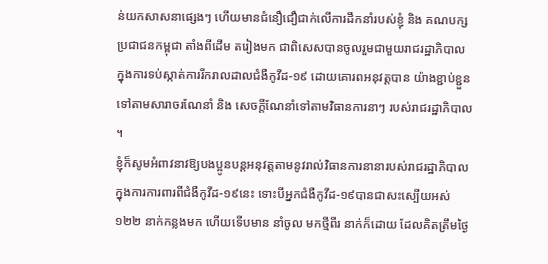ន់យកសាសនាផ្សេងៗ ហើយមានជំនឿជឿជាក់លើការដឹកនាំរបស់ខ្ញុំ និង គណបក្ស ប្រជាជនកម្ពុជា តាំងពីដើម តរៀងមក ជាពិសេសបានចូលរួមជាមួយរាជរដ្ឋាភិបាល ក្នុងការទប់ស្កាត់ការរីករាលដាលជំងឺកូវីដ-១៩ ដោយគោរពអនុវត្តបាន យ៉ាងខ្ជាប់ខ្ជួនទៅតាមសារាចរណែនាំ និង សេចក្ដីណែនាំទៅតាមវិធានការនាៗ របស់រាជរដ្ឋាភិបាល ។
ខ្ញុំក៏សូមអំពាវនាវឱ្យបងប្អូនបន្តអនុវត្តតាមនូវរាល់វិធានការនានារបស់រាជរដ្ឋាភិបាល ក្នុងការការពារពីជំងឺកូវីដ-១៩នេះ ទោះបីអ្នកជំងឺកូវីដ-១៩បានជាសះស្បេីយអស់ ១២២ នាក់កន្លងមក ហើយទើបមាន នាំចូល មកថ្មីពីរ នាក់ក៏ដោយ ដែលគិតត្រឹមថ្ងៃ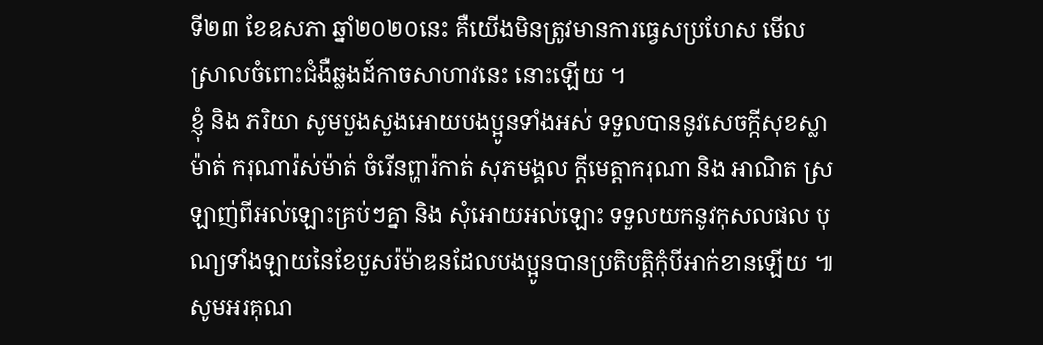ទី២៣ ខែឧសភា ឆ្នាំ២០២០នេះ គឺយើងមិនត្រូវមានការធ្វេសប្រហែស មើលស្រាលចំពោះជំងឺឆ្លងដ៍កាចសាហាវនេះ នោះឡើយ ។
ខ្ញុំ និង ភរិយា សូមបួងសួងអោយបងប្អូនទាំងអស់ ទទួលបាននូវសេចក្កីសុខស្លាម៉ាត់ ករុណារ៉ស់ម៉ាត់ ចំរើនព្ហារ៉កាត់ សុភមង្គល ក្ដីមេត្តាករុណា និង អាណិត ស្រឡាញ់ពីអល់ឡោះគ្រប់ៗគ្នា និង សុំអោយអល់ឡោះ ទទួលយកនូវកុសលផល បុណ្យទាំងឡាយនៃខែបួសរ៉ម៉ាឌនដែលបងប្អូនបានប្រតិបត្តិកុំបីអាក់ខានឡើយ ៕
សូមអរគុណ